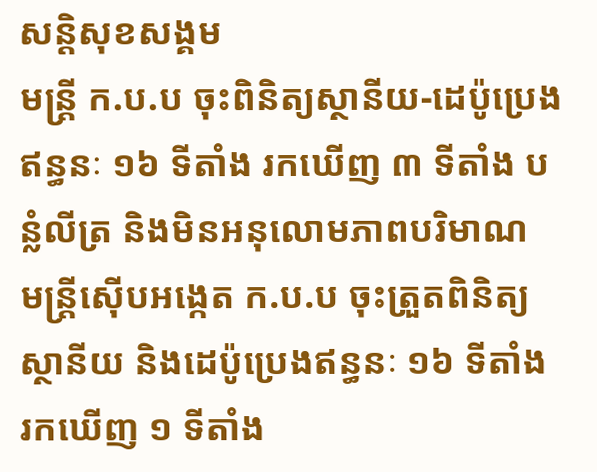សន្តិសុខសង្គម
មន្ត្រី ក.ប.ប ចុះពិនិត្យស្ថានីយ-ដេប៉ូប្រេងឥន្ធនៈ ១៦ ទីតាំង រកឃើញ ៣ ទីតាំង បន្លំលីត្រ និងមិនអនុលោមភាពបរិមាណ
មន្ត្រីស៊ើបអង្កេត ក.ប.ប ចុះត្រួតពិនិត្យស្ថានីយ និងដេប៉ូប្រេងឥន្ធនៈ ១៦ ទីតាំង រកឃើញ ១ ទីតាំង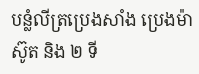បន្លំលីត្រប្រេងសាំង ប្រេងម៉ាស៊ូត និង ២ ទី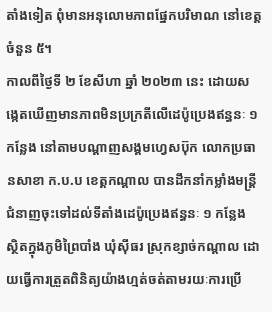តាំងទៀត ពុំមានអនុលោមភាពផ្នែកបរិមាណ នៅខេត្តចំនួន ៥។
កាលពីថ្ងៃទី ២ ខែសីហា ឆ្នាំ ២០២៣ នេះ ដោយសង្កេតឃើញមានភាពមិនប្រក្រតីលើដេប៉ូប្រេងឥន្ធនៈ ១ កន្លែង នៅតាមបណ្ដាញសង្គមហ្វេសប៊ុក លោកប្រធានសាខា ក.ប.ប ខេត្តកណ្ដាល បានដឹកនាំកម្លាំងមន្ត្រីជំនាញចុះទៅដល់ទីតាំងដេប៉ូប្រេងឥន្ធនៈ ១ កន្លែង ស្ថិតក្នុងភូមិព្រៃបាំង ឃុំស៊ីធរ ស្រុកខ្សាច់កណ្ដាល ដោយធ្វើការត្រួតពិនិត្យយ៉ាងហ្មត់ចត់តាមរយៈការប្រើ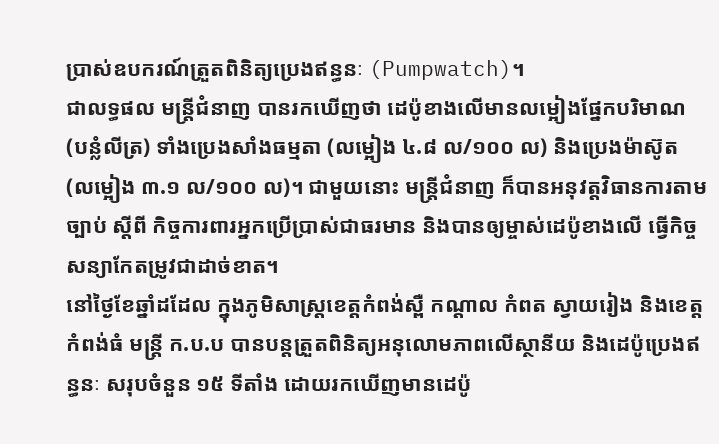ប្រាស់ឧបករណ៍ត្រួតពិនិត្យប្រេងឥន្ធនៈ (Pumpwatch)។
ជាលទ្ធផល មន្ត្រីជំនាញ បានរកឃើញថា ដេប៉ូខាងលើមានលម្អៀងផ្នែកបរិមាណ (បន្លំលីត្រ) ទាំងប្រេងសាំងធម្មតា (លម្អៀង ៤.៨ ល/១០០ ល) និងប្រេងម៉ាស៊ូត (លម្អៀង ៣.១ ល/១០០ ល)។ ជាមួយនោះ មន្ត្រីជំនាញ ក៏បានអនុវត្តវិធានការតាមច្បាប់ ស្ដីពី កិច្ចការពារអ្នកប្រើប្រាស់ជាធរមាន និងបានឲ្យម្ចាស់ដេប៉ូខាងលើ ធ្វើកិច្ចសន្យាកែតម្រូវជាដាច់ខាត។
នៅថ្ងៃខែឆ្នាំដដែល ក្នុងភូមិសាស្ត្រខេត្តកំពង់ស្ពឺ កណ្ដាល កំពត ស្វាយរៀង និងខេត្តកំពង់ធំ មន្ត្រី ក.ប.ប បានបន្តត្រួតពិនិត្យអនុលោមភាពលើស្ថានីយ និងដេប៉ូប្រេងឥន្ធនៈ សរុបចំនួន ១៥ ទីតាំង ដោយរកឃើញមានដេប៉ូ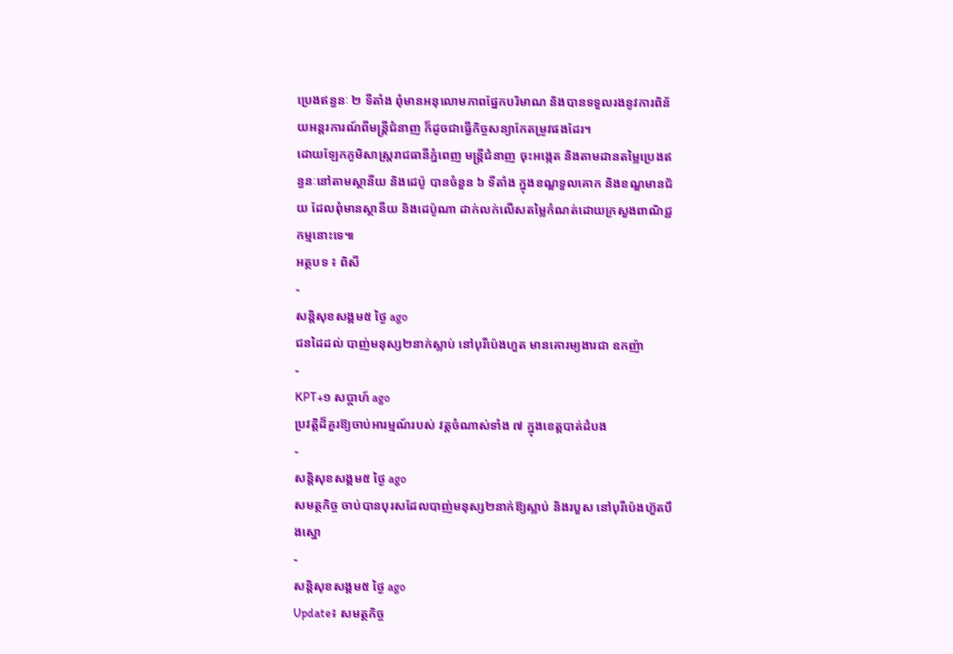ប្រេងឥន្ធនៈ ២ ទីតាំង ពុំមានអនុលោមភាពផ្នែកបរិមាណ និងបានទទួលរងនូវការពិន័យអន្តរការណ៍ពីមន្ត្រីជំនាញ ក៏ដូចជាធ្វើកិច្ចសន្យាកែតម្រូវផងដែរ។
ដោយឡែកភូមិសាស្ត្ររាជធានីភ្នំពេញ មន្ត្រីជំនាញ ចុះអង្កេត និងតាមដានតម្លៃប្រេងឥន្ធនៈនៅតាមស្ថានីយ និងដេប៉ូ បានចំនួន ៦ ទីតាំង ក្នុងខណ្ឌទួលគោក និងខណ្ឌមានជ័យ ដែលពុំមានស្ថានីយ និងដេប៉ូណា ដាក់លក់លើសតម្លៃកំណត់ដោយក្រសួងពាណិជ្ជកម្មនោះទេ៕
អត្ថបទ ៖ ពិសី
-
សន្តិសុខសង្គម៥ ថ្ងៃ ago
ជនដៃដល់ បាញ់មនុស្ស២នាក់ស្លាប់ នៅបុរីប៉េងហួត មានគោរម្យងារជា ឧកញ៉ា
-
KPT+១ សប្តាហ៍ ago
ប្រវត្តិដ៏គួរឱ្យចាប់អារម្មណ៍របស់ វត្តចំណាស់ទាំង ៧ ក្នុងខេត្តបាត់ដំបង
-
សន្តិសុខសង្គម៥ ថ្ងៃ ago
សមត្ថកិច្ច ចាប់បានបុរសដែលបាញ់មនុស្ស២នាក់ឱ្យស្លាប់ និងរបួស នៅបុរីប៉េងហ៊ួតបឹងស្នោ
-
សន្តិសុខសង្គម៥ ថ្ងៃ ago
Update៖ សមត្ថកិច្ច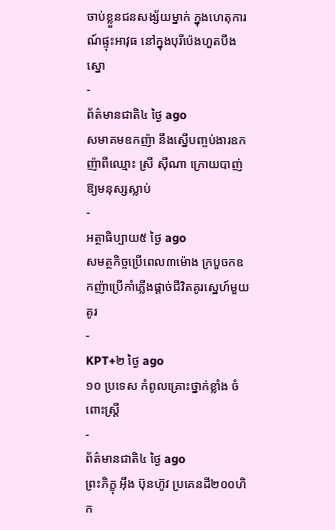ចាប់ខ្លួនជនសង្ស័យម្នាក់ ក្នុងហេតុការណ៍ផ្ទុះអាវុធ នៅក្នុងបុរីប៉េងហួតបឹងស្នោ
-
ព័ត៌មានជាតិ៤ ថ្ងៃ ago
សមាគមឧកញ៉ា នឹងស្នើបញ្ចប់ងារឧកញ៉ាពីឈ្មោះ ស្រី ស៊ីណា ក្រោយបាញ់ឱ្យមនុស្សស្លាប់
-
អត្ថាធិប្បាយ៥ ថ្ងៃ ago
សមត្ថកិច្ចប្រើពេល៣ម៉ោង ក្របួចកឧកញ៉ាប្រើកាំភ្លើងផ្ដាច់ជីវិតគូរស្នេហ៍មួយគូរ
-
KPT+២ ថ្ងៃ ago
១០ ប្រទេស កំពូលគ្រោះថ្នាក់ខ្លាំង ចំពោះស្រ្តី
-
ព័ត៌មានជាតិ៤ ថ្ងៃ ago
ព្រះភិក្ខុ អុឹង ប៊ុនហ៊ូវ ប្រគេនដី២០០ហិក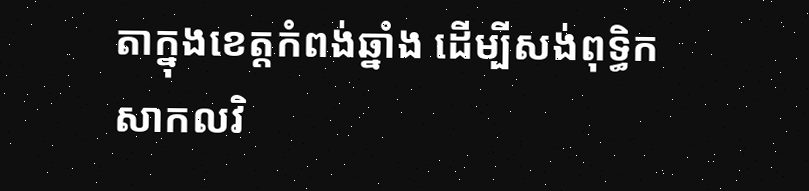តាក្នុងខេត្តកំពង់ឆ្នាំង ដើម្បីសង់ពុទ្ធិកសាកលវិ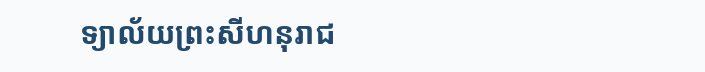ទ្យាល័យព្រះសីហនុរាជ